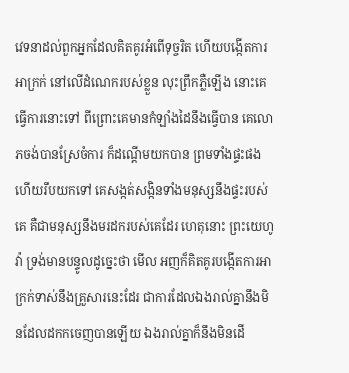វេទនាដល់ពួកអ្នកដែលគិតគូរអំពើទុច្ចរិត ហើយបង្កើតការអាក្រក់ នៅលើដំណេករបស់ខ្លួន លុះព្រឹកភ្លឺឡើង នោះគេធ្វើការនោះទៅ ពីព្រោះគេមានកំឡាំងដៃនឹងធ្វើបាន គេលោភចង់បានស្រែចំការ ក៏ដណ្តើមយកបាន ព្រមទាំងផ្ទះផង ហើយរឹបយកទៅ គេសង្កត់សង្កិនទាំងមនុស្សនឹងផ្ទះរបស់គេ គឺជាមនុស្សនឹងមរដករបស់គេដែរ ហេតុនោះ ព្រះយេហូវ៉ា ទ្រង់មានបន្ទូលដូច្នេះថា មើល អញក៏គិតគូរបង្កើតការអាក្រក់ទាស់នឹងគ្រួសារនេះដែរ ជាការដែលឯងរាល់គ្នានឹងមិនដែលដកកចេញបានឡើយ ឯងរាល់គ្នាក៏នឹងមិនដើ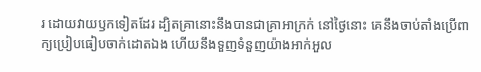រ ដោយវាយឫកទៀតដែរ ដ្បិតគ្រានោះនឹងបានជាគ្រាអាក្រក់ នៅថ្ងៃនោះ គេនឹងចាប់តាំងប្រើពាក្យប្រៀបធៀបចាក់ដោតឯង ហើយនឹងទួញទំនួញយ៉ាងអាក់អួល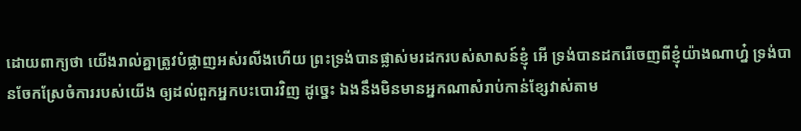ដោយពាក្យថា យើងរាល់គ្នាត្រូវបំផ្លាញអស់រលីងហើយ ព្រះទ្រង់បានផ្លាស់មរដករបស់សាសន៍ខ្ញុំ អើ ទ្រង់បានដករើចេញពីខ្ញុំយ៉ាងណាហ្ន៎ ទ្រង់បានចែកស្រែចំការរបស់យើង ឲ្យដល់ពួកអ្នកបះបោរវិញ ដូច្នេះ ឯងនឹងមិនមានអ្នកណាសំរាប់កាន់ខ្សែវាស់តាម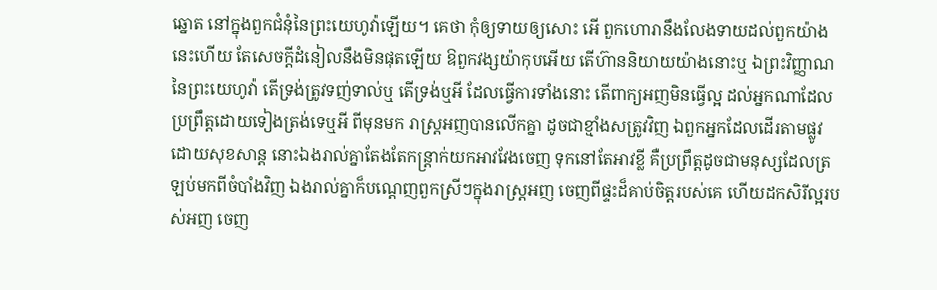ឆ្នោត នៅក្នុងពួកជំនុំនៃព្រះយេហូវ៉ាឡើយ។ គេថា កុំឲ្យទាយឲ្យសោះ អើ ពួកហោរានឹងលែងទាយដល់ពួកយ៉ាងនេះហើយ តែសេចក្ដីដំនៀលនឹងមិនផុតឡើយ ឱពួកវង្សយ៉ាកុបអើយ តើហ៊ាននិយាយយ៉ាងនោះឬ ឯព្រះវិញ្ញាណនៃព្រះយេហូវ៉ា តើទ្រង់ត្រូវទញ់ទាល់ឬ តើទ្រង់ឬអី ដែលធ្វើការទាំងនោះ តើពាក្យអញមិនធ្វើល្អ ដល់អ្នកណាដែលប្រព្រឹត្តដោយទៀងត្រង់ទេឬអី ពីមុនមក រាស្ត្រអញបានលើកគ្នា ដូចជាខ្មាំងសត្រូវវិញ ឯពួកអ្នកដែលដើរតាមផ្លូវ ដោយសុខសាន្ត នោះឯងរាល់គ្នាតែងតែកន្ត្រាក់យកអាវវែងចេញ ទុកនៅតែអាវខ្លី គឺប្រព្រឹត្តដូចជាមនុស្សដែលត្រឡប់មកពីចំបាំងវិញ ឯងរាល់គ្នាក៏បណ្តេញពួកស្រីៗក្នុងរាស្ត្រអញ ចេញពីផ្ទះដ៏គាប់ចិត្តរបស់គេ ហើយដកសិរីល្អរបស់អញ ចេញ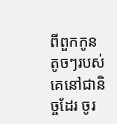ពីពួកកូនតូចៗរបស់គេនៅជានិច្ចដែរ ចូរ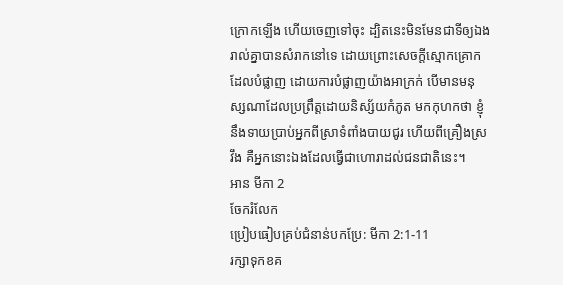ក្រោកឡើង ហើយចេញទៅចុះ ដ្បិតនេះមិនមែនជាទីឲ្យឯងរាល់គ្នាបានសំរាកនៅទេ ដោយព្រោះសេចក្ដីស្មោកគ្រោកដែលបំផ្លាញ ដោយការបំផ្លាញយ៉ាងអាក្រក់ បើមានមនុស្សណាដែលប្រព្រឹត្តដោយនិស្ស័យកំភូត មកកុហកថា ខ្ញុំនឹងទាយប្រាប់អ្នកពីស្រាទំពាំងបាយជូរ ហើយពីគ្រឿងស្រវឹង គឺអ្នកនោះឯងដែលធ្វើជាហោរាដល់ជនជាតិនេះ។
អាន មីកា 2
ចែករំលែក
ប្រៀបធៀបគ្រប់ជំនាន់បកប្រែ: មីកា 2:1-11
រក្សាទុកខគ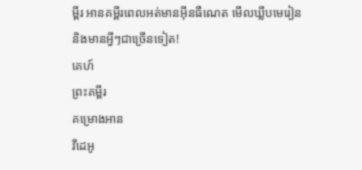ម្ពីរ អានគម្ពីរពេលអត់មានអ៊ីនធឺណេត មើលឃ្លីបមេរៀន និងមានអ្វីៗជាច្រើនទៀត!
គេហ៍
ព្រះគម្ពីរ
គម្រោងអាន
វីដេអូ